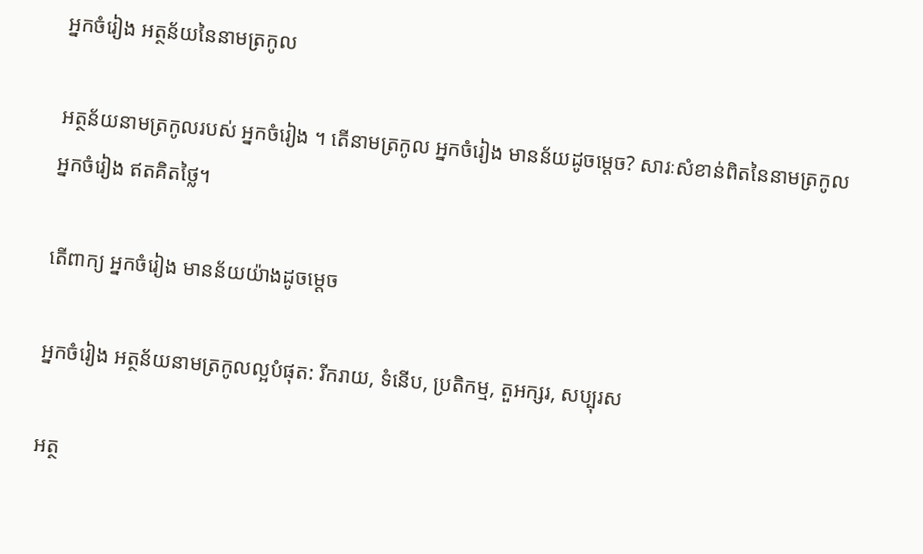អ្នកចំរៀង អត្ថន័យនៃនាមត្រកូល

អត្ថន័យនាមត្រកូលរបស់ អ្នកចំរៀង ។ តើនាមត្រកូល អ្នកចំរៀង មានន័យដូចម្តេច? សារៈសំខាន់ពិតនៃនាមត្រកូល អ្នកចំរៀង ឥតគិតថ្លៃ។

តើពាក្យ អ្នកចំរៀង មានន័យយ៉ាងដូចម្ដេច

អ្នកចំរៀង អត្ថន័យនាមត្រកូលល្អបំផុត: រីករាយ, ទំនើប, ប្រតិកម្ម, តួអក្សរ, សប្បុរស

អត្ថ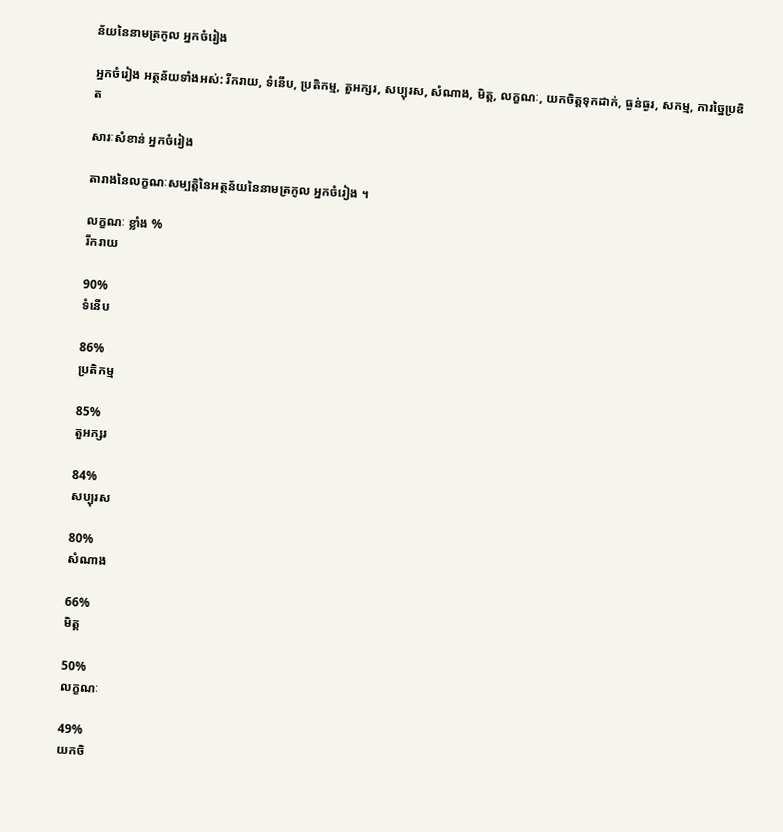ន័យនៃនាមត្រកូល អ្នកចំរៀង

អ្នកចំរៀង អត្ថន័យទាំងអស់: រីករាយ, ទំនើប, ប្រតិកម្ម, តួអក្សរ, សប្បុរស, សំណាង, មិត្ត, លក្ខណៈ, យកចិត្តទុកដាក់, ធ្ងន់ធ្ងរ, សកម្ម, ការច្នៃប្រឌិត

សារៈសំខាន់ អ្នកចំរៀង

តារាងនៃលក្ខណៈសម្បត្តិនៃអត្ថន័យនៃនាមត្រកូល អ្នកចំរៀង ។

លក្ខណៈ ខ្លាំង %
រីករាយ

90%
ទំនើប

86%
ប្រតិកម្ម

85%
តួអក្សរ

84%
សប្បុរស

80%
សំណាង

66%
មិត្ត

50%
លក្ខណៈ

49%
យកចិ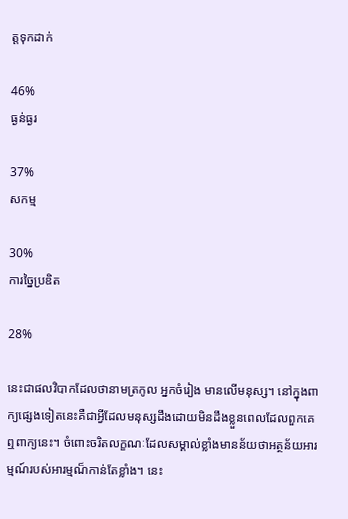ត្តទុកដាក់

46%
ធ្ងន់ធ្ងរ

37%
សកម្ម

30%
ការច្នៃប្រឌិត

28%

នេះជាផលវិបាកដែលថានាមត្រកូល អ្នកចំរៀង មានលើមនុស្ស។ នៅក្នុងពាក្យផ្សេងទៀតនេះគឺជាអ្វីដែលមនុស្សដឹងដោយមិនដឹងខ្លួនពេលដែលពួកគេឮពាក្យនេះ។ ចំពោះចរិតលក្ខណៈដែលសម្គាល់ខ្លាំងមានន័យថាអត្ថន័យអារម្មណ៍របស់អារម្មណ៏កាន់តែខ្លាំង។ នេះ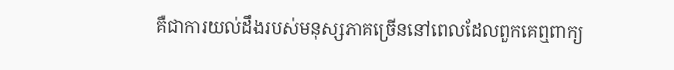គឺជាការយល់ដឹងរបស់មនុស្សភាគច្រើននៅពេលដែលពួកគេឮពាក្យ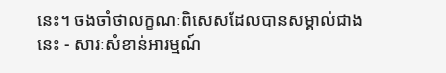នេះ។ ចងចាំថាលក្ខណៈពិសេសដែលបានសម្គាល់ជាងនេះ - សារៈសំខាន់អារម្មណ៍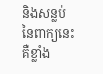និងសន្លប់នៃពាក្យនេះគឺខ្លាំង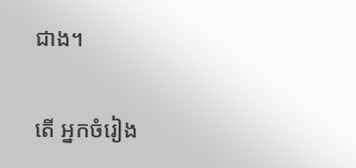ជាង។

តើ អ្នកចំរៀង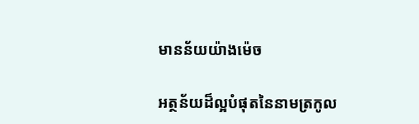មានន័យយ៉ាងម៉េច

អត្ថន័យដ៏ល្អបំផុតនៃនាមត្រកូល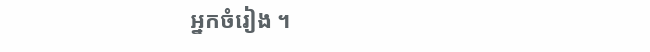អ្នកចំរៀង ។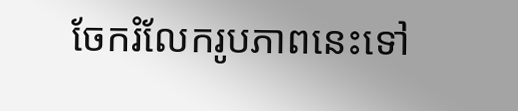ចែករំលែករូបភាពនេះទៅ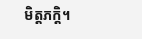មិត្តភក្តិ។